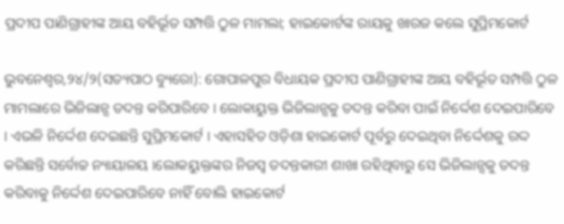ପ୍ରଦୀପ ପାଣିଗ୍ରାହୀଙ୍କ ଆୟ ବହିର୍ଭୂତ ସମ୍ପତ୍ତି ଠୁଳ ମାମଲା; ହାଇକୋର୍ଟଙ୍କ ରାୟକୁ ଖାରଜ କଲେ ସୁପ୍ରିମକୋର୍ଟ

ଭୁବନେଶ୍ୱର,୨୪/୨(ସତ୍ୟପାଠ ବ୍ୟୁରୋ): ଗୋପାଳପୁର ବିଧାୟକ ପ୍ରଦୀପ ପାଣିଗ୍ରାହୀଙ୍କ ଆୟ ବହିର୍ଭୂତ ସମ୍ପତ୍ତି ଠୁଳ ମାମଲାରେ ଭିଜିଲାନ୍ସ ତଦନ୍ତ କରିପାରିବେ । ଲୋକାୟୁକ୍ତ ଭିଜିଲାନ୍ସକୁ ତଦନ୍ତ କରିବା ପାଇଁ ନିର୍ଦ୍ଦେଶ ଦେଇପାରିବେ । ଏଭଳି ନିର୍ଦ୍ଦେଶ ଦେଇଛନ୍ତି ସୁପ୍ରିମକୋର୍ଟ । ଏହାସହିତ ଓଡ଼ିଶା ହାଇକୋର୍ଟ ପୂର୍ବରୁ ଦେଇଥିବା ନିର୍ଦ୍ଦେଶକୁ ରଦ୍ଦ କରିଛନ୍ତି ସର୍ବୋଚ୍ଚ ନ୍ୟାୟାଳୟ ।ଲୋକୟୁକ୍ତଙ୍କର ନିଜସ୍ୱ ତଦନ୍ତକାରୀ ଶାଖା ରହିଥିବାରୁ ସେ ଭିଜିଲାନ୍ସକୁ ତଦନ୍ତ କରିବାକୁ ନିର୍ଦ୍ଦେଶ ଦେଇପାରିବେ ନାହିଁ ବୋଲି ହାଇକୋର୍ଟ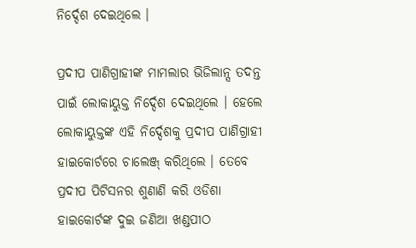ନିର୍ଦ୍ଦେଶ ଦେଇଥିଲେ ।

ପ୍ରଦୀପ ପାଣିଗ୍ରାହୀଙ୍କ ମାମଲାର ଭିଜିଲାନ୍ସ ତଦନ୍ତ ପାଇଁ ଲୋକାୟୁକ୍ତ ନିର୍ଦ୍ଦେଶ ଦେଇଥିଲେ । ହେଲେ ଲୋକାୟୁକ୍ତଙ୍କ ଏହି ନିର୍ଦ୍ଦେଶକୁ ପ୍ରଦୀପ ପାଣିଗ୍ରାହୀ ହାଇକୋର୍ଟରେ ଚାଲେଞ୍ଜ୍‌ କରିଥିଲେ । ତେବେ ପ୍ରଦୀପ ପିଟିସନର ଶୁଣାଣି କରି ଓଡିଶା ହାଇକୋର୍ଟଙ୍କ ଦୁଇ ଜଣିଆ ଖଣ୍ଡପୀଠ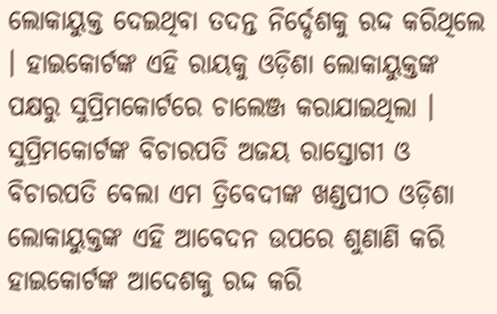ଲୋକାୟୁକ୍ତ ଦେଇଥିବା ତଦନ୍ତ ନିର୍ଦ୍ଦେଶକୁ ରଦ୍ଦ କରିଥିଲେ । ହାଇକୋର୍ଟଙ୍କ ଏହି ରାୟକୁ ଓଡ଼ିଶା ଲୋକାୟୁକ୍ତଙ୍କ ପକ୍ଷରୁ ସୁପ୍ରିମକୋର୍ଟରେ ଚାଲେଞ୍ଜ କରାଯାଇଥିଲା । ସୁପ୍ରିମକୋର୍ଟଙ୍କ ବିଚାରପତି ଅଜୟ ରାସ୍ତୋଗୀ ଓ ବିଚାରପତି ବେଲା ଏମ ତ୍ରିବେଦୀଙ୍କ ଖଣ୍ଡପୀଠ ଓଡ଼ିଶା ଲୋକାୟୁକ୍ତଙ୍କ ଏହି ଆବେଦନ ଉପରେ ଶୁଣାଣି କରି ହାଇକୋର୍ଟଙ୍କ ଆଦେଶକୁ ରଦ୍ଦ କରି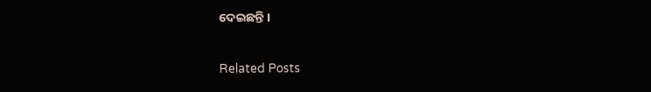ଦେଇଛନ୍ତି ।

Related Posts